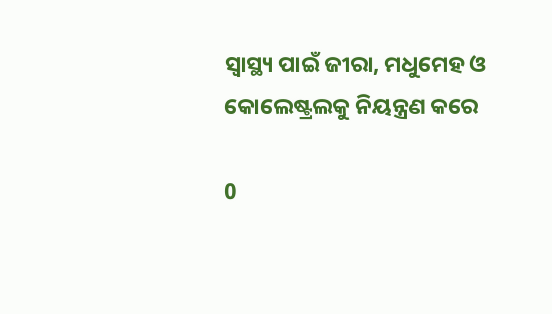ସ୍ୱାସ୍ଥ୍ୟ ପାଇଁ ଜୀରା, ମଧୁମେହ ଓ କୋଲେଷ୍ଟ୍ରଲକୁ ନିୟନ୍ତ୍ରଣ କରେ

0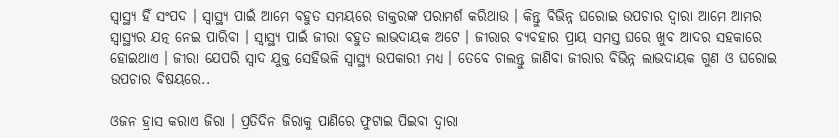ସ୍ୱାସ୍ଥ୍ୟ ହିଁ ସଂପଦ । ସ୍ୱାସ୍ଥ୍ୟ ପାଇଁ ଆମେ ବହୁତ ସମୟରେ ଡାକ୍ତରଙ୍କ ପରାମର୍ଶ କରିଥାଉ । କିନ୍ତୁ ବିଭିନ୍ନ ଘରୋଇ ଉପଚାର ଦ୍ୱାରା ଆମେ ଆମର ସ୍ୱାସ୍ଥ୍ୟର ଯତ୍ନ ନେଇ ପାରିବା । ସ୍ୱାସ୍ଥ୍ୟ ପାଇଁ ଜୀରା ବହୁତ ଲାଭଦାୟକ ଅଟେ । ଜୀରାର ବ୍ୟବହାର ପ୍ରାୟ ସମସ୍ତ ଘରେ ଖୁବ ଆଦର ସହକାରେ ହୋଇଥାଏ । ଜୀରା ଯେପରି ସ୍ୱାଦ ଯୁକ୍ତ ସେହିଭଳି ସ୍ୱାସ୍ଥ୍ୟ ଉପକାରୀ ମଧ୍ୟ । ତେବେ ଚାଲନ୍ତୁ ଜାଣିବା ଜୀରାର ବିଭିନ୍ନ ଲାଭଦାୟକ ଗୁଣ ଓ ଘରୋଇ ଉପଚାର ବିଷୟରେ..

ଓଜନ ହ୍ରାସ କରାଏ ଜିରା । ପ୍ରତିଦିନ ଜିରାକୁ ପାଣିରେ ଫୁଟାଇ ପିଇବା ଦ୍ୱାରା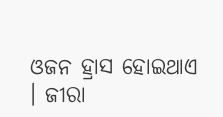ଓଜନ ହ୍ରାସ ହୋଇଥାଏ । ଜୀରା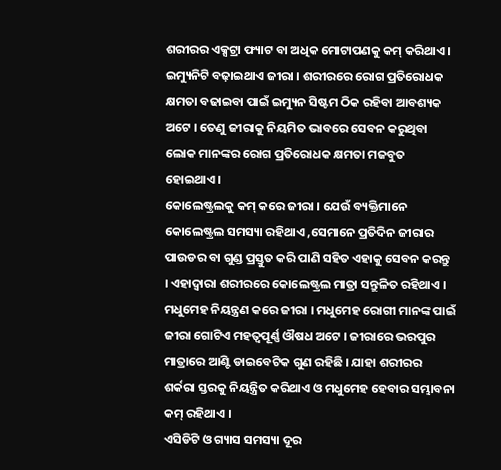ଶରୀରର ଏକ୍ସଟ୍ରା ଫ୍ୟାଟ ବା ଅଧିକ ମୋଟାପଣକୁ କମ୍ କରିଥାଏ ।
ଇମ୍ୟୁନିଟି ବଢ଼ାଇଥାଏ ଜୀରା । ଶରୀରରେ ରୋଗ ପ୍ରତିରୋଧକ କ୍ଷମତା ବଢାଇବା ପାଇଁ ଇମ୍ୟୁନ ସିଷ୍ଟମ ଠିକ ରହିବା ଆବଶ୍ୟକ ଅଟେ । ତେଣୁ ଜୀରାକୁ ନିୟମିତ ଭାବରେ ସେବନ କରୁଥିବା ଲୋକ ମାନଙ୍କର ରୋଗ ପ୍ରତିରୋଧକ କ୍ଷମତା ମଜବୁତ ହୋଇଥାଏ ।
କୋଲେଷ୍ଟ୍ରଲକୁ କମ୍ କରେ ଜୀରା । ଯେଉଁ ବ୍ୟକ୍ତିମାନେ କୋଲେଷ୍ଟ୍ରଲ ସମସ୍ୟା ରହିଥାଏ ,ସେମାନେ ପ୍ରତିଦିନ ଜୀରାର ପାଉଡର ବା ଗୁଣ୍ଡ ପ୍ରସ୍ତୁତ କରି ପାଣି ସହିତ ଏହାକୁ ସେବନ କରନ୍ତୁ । ଏହାଦ୍ୱାରା ଶରୀରରେ କୋଲେଷ୍ଟ୍ରଲ ମାତ୍ରା ସନ୍ତୁଳିତ ରହିଥାଏ ।
ମଧୁମେହ ନିୟନ୍ତ୍ରଣ କରେ ଜୀରା । ମଧୁମେହ ରୋଗୀ ମାନଙ୍କ ପାଇଁ ଜୀରା ଗୋଟିଏ ମହତ୍ଵପୂର୍ଣ୍ଣ ଔଷଧ ଅଟେ । ଜୀରାରେ ଭରପୁର ମାତ୍ରାରେ ଆଣ୍ଟି ଡାଇବେଟିକ ଗୁଣ ରହିଛି । ଯାହା ଶରୀରର ଶର୍କରା ସ୍ତରକୁ ନିୟନ୍ତ୍ରିତ କରିଥାଏ ଓ ମଧୁମେହ ହେବାର ସମ୍ଭାବନା କମ୍ ରହିଥାଏ ।
ଏସିଡିଟି ଓ ଗ୍ୟାସ ସମସ୍ୟା ଦୂର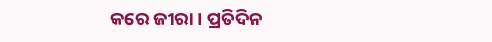କରେ ଜୀରା । ପ୍ରତିଦିନ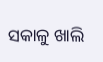ସକାଳୁ ଖାଲି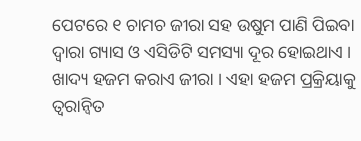ପେଟରେ ୧ ଚାମଚ ଜୀରା ସହ ଉଷୁମ ପାଣି ପିଇବା ଦ୍ୱାରା ଗ୍ୟାସ ଓ ଏସିଡିଟି ସମସ୍ୟା ଦୂର ହୋଇଥାଏ ।
ଖାଦ୍ୟ ହଜମ କରାଏ ଜୀରା । ଏହା ହଜମ ପ୍ରକ୍ରିୟାକୁ ତ୍ୱରାନ୍ୱିତ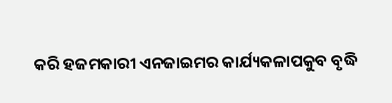କରି ହଜମକାରୀ ଏନଜାଇମର କାର୍ଯ୍ୟକଳାପକୁବ ବୃଦ୍ଧି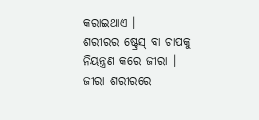କରାଇଥାଏ ।
ଶରୀରର ଷ୍ଟ୍ରେସ୍ ବା ଚାପକୁ ନିୟନ୍ତ୍ରଣ କରେ ଜୀରା । ଜୀରା ଶରୀରରେ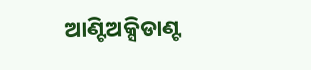ଆଣ୍ଟିଅକ୍ସିଡାଣ୍ଟ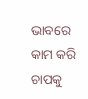ଭାବରେ କାମ କରି ଚାପକୁ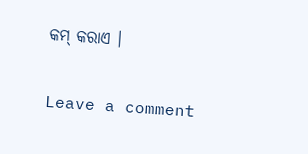କମ୍ କରାଏ ।

Leave a comment